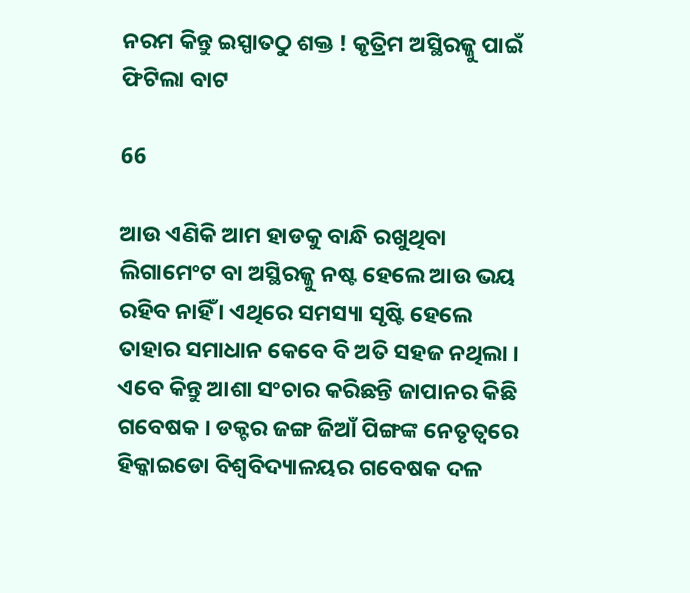ନରମ କିନ୍ତୁ ଇସ୍ପାତଠୁ ଶକ୍ତ ! କୃତ୍ରିମ ଅସ୍ଥିରଜ୍ଜୁ ପାଇଁ ଫିଟିଲା ବାଟ

66

ଆଉ ଏଣିକି ଆମ ହାଡକୁ ବାନ୍ଧି ରଖୁଥିବା ଲିଗାମେଂଟ ବା ଅସ୍ଥିରଜ୍ଜୁ ନଷ୍ଟ ହେଲେ ଆଉ ଭୟ ରହିବ ନାହିଁ । ଏଥିରେ ସମସ୍ୟା ସୃଷ୍ଟି ହେଲେ ତାହାର ସମାଧାନ କେବେ ବି ଅତି ସହଜ ନଥିଲା । ଏବେ କିନ୍ତୁ ଆଶା ସଂଚାର କରିଛନ୍ତି ଜାପାନର କିଛି ଗବେଷକ । ଡକ୍ଟର ଜଙ୍ଗ ଜିଆଁ ପିଙ୍ଗଙ୍କ ନେତୃତ୍ୱରେ ହିକ୍କାଇଡୋ ବିଶ୍ୱବିଦ୍ୟାଳୟର ଗବେଷକ ଦଳ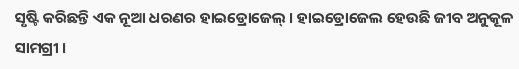ସୃଷ୍ଟି କରିଛନ୍ତି ଏକ ନୂଆ ଧରଣର ହାଇଡ୍ରୋଜେଲ୍ । ହାଇଡ୍ରୋଜେଲ ହେଉଛି ଜୀବ ଅନୁକୂଳ ସାମଗ୍ରୀ ।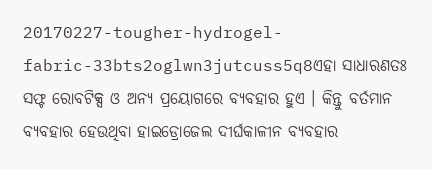20170227-tougher-hydrogel-fabric-33bts2oglwn3jutcuss5q8ଏହା ସାଧାରଣତଃ ସଫ୍ଟ ରୋବଟିକ୍ସ ଓ ଅନ୍ୟ ପ୍ରୟୋଗରେ ବ୍ୟବହାର ହୁଏ । କିନ୍ତୁ ବର୍ତମାନ ବ୍ୟବହାର ହେଉଥିବା ହାଇଡ୍ରୋଜେଲ ଦୀର୍ଘକାଳୀନ ବ୍ୟବହାର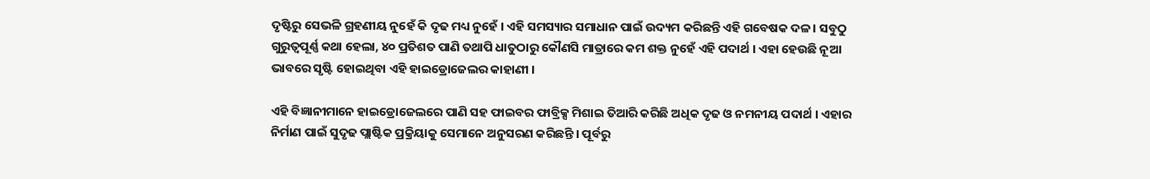ଦୃଷ୍ଟିରୁ ସେଭଳି ଗ୍ରହଣୀୟ ନୁହେଁ କି ଦୃଢ ମଧ୍ୟ ନୁହେଁ । ଏହି ସମସ୍ୟାର ସମାଧାନ ପାଇଁ ଉଦ୍ୟମ କରିଛନ୍ତି ଏହି ଗବେଷକ ଦଳ । ସବୁଠୁ ଗୁରୁତ୍ୱପୂର୍ଣ୍ଣ କଥା ହେଲା, ୪୦ ପ୍ରତିଶତ ପାଣି ତଥାପି ଧାତୁଠାରୁ କୌଣସି ମାତ୍ରାରେ କମ ଶକ୍ତ ନୁହେଁ ଏହି ପଦାର୍ଥ । ଏହା ହେଉଛି ନୂଆ ଭାବରେ ସୃଷ୍ଟି ହୋଇଥିବା ଏହି ହାଇଡ୍ରୋଜେଲର କାହାଣୀ ।

ଏହି ବିଜ୍ଞାନୀମାନେ ହାଇଡ୍ରୋଜେଲରେ ପାଣି ସହ ଫାଇବର ଫାବ୍ରିକ୍ସ ମିଶାଇ ତିଆରି କରିଛି ଅଧିକ ଦୃଢ ଓ ନମନୀୟ ପଦାର୍ଥ । ଏହାର ନିର୍ମାଣ ପାଇଁ ସୁଦୃଢ ପ୍ଲାଷ୍ଟିକ ପ୍ରକ୍ରିୟାକୁ ସେମାନେ ଅନୁସରଣ କରିଛନ୍ତି । ପୂର୍ବରୁ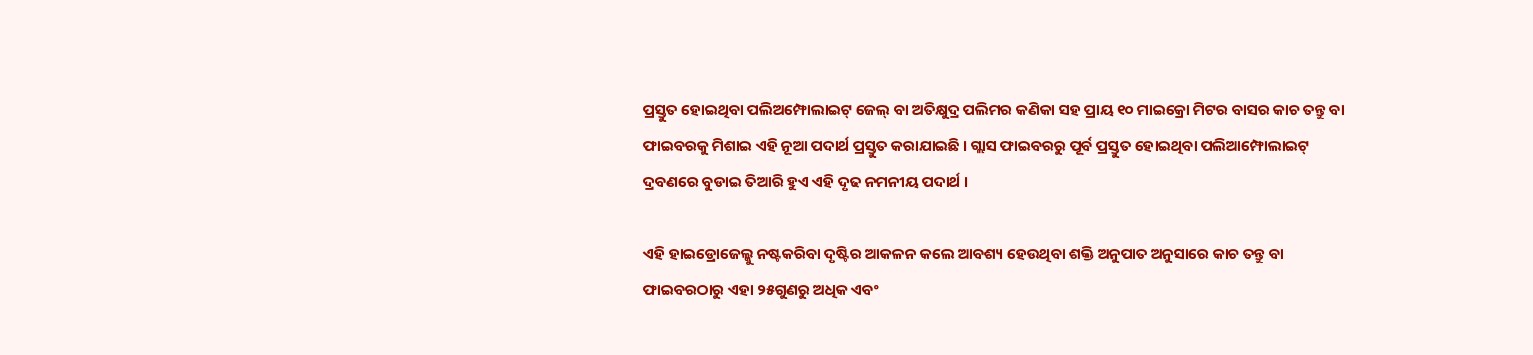ପ୍ରସ୍ତୁତ ହୋଇଥିବା ପଲିଅମ୍ଫୋଲାଇଟ୍ ଜେଲ୍ ବା ଅତିକ୍ଷୁଦ୍ର ପଲିମର କଣିକା ସହ ପ୍ରାୟ ୧୦ ମାଇକ୍ରୋ ମିଟର ବାସର କାଚ ତନ୍ତୁ ବା ଫାଇବରକୁ ମିଶାଇ ଏହି ନୂଆ ପଦାର୍ଥ ପ୍ରସ୍ତୁତ କରାଯାଇଛି । ଗ୍ଲାସ ଫାଇବରରୁ ପୂର୍ବ ପ୍ରସ୍ତୁତ ହୋଇଥିବା ପଲିଆମ୍ଫୋଲାଇଟ୍ ଦ୍ରବଣରେ ବୁଡାଇ ତିଆରି ହୁଏ ଏହି ଦୃଢ ନମନୀୟ ପଦାର୍ଥ ।

ଏହି ହାଇଡ୍ରୋଜେଲ୍କୁ ନଷ୍ଟକରିବା ଦୃଷ୍ଟିର ଆକଳନ କଲେ ଆବଶ୍ୟ ହେଉଥିବା ଶକ୍ତି ଅନୁପାତ ଅନୁସାରେ କାଚ ତନ୍ତୁ ବା ଫାଇବରଠାରୁ ଏହା ୨୫ଗୁଣରୁ ଅଧିକ ଏବଂ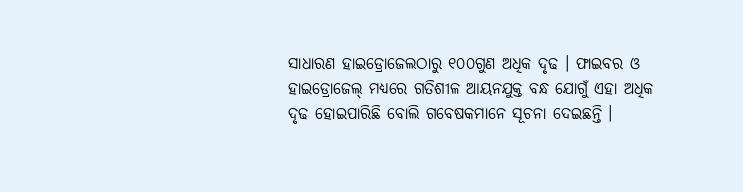ସାଧାରଣ ହାଇଡ୍ରୋଜେଲଠାରୁ ୧୦୦ଗୁଣ ଅଧିକ ଦୃଢ । ଫାଇବର ଓ ହାଇଡ୍ରୋଜେଲ୍ ମଧ୍ୟରେ ଗତିଶୀଳ ଆୟନଯୁକ୍ତ ବନ୍ଧ ଯୋଗୁଁ ଏହା ଅଧିକ ଦୃଢ ହୋଇପାରିଛି ବୋଲି ଗବେଷକମାନେ ସୂଚନା ଦେଇଛନ୍ତି ।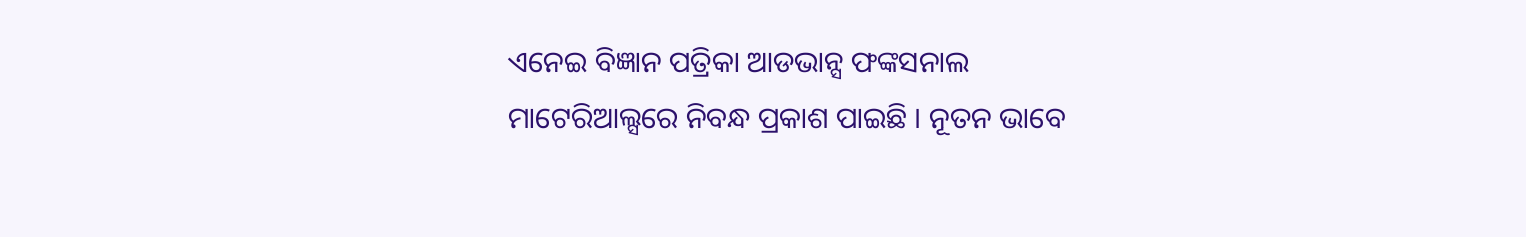ଏନେଇ ବିଜ୍ଞାନ ପତ୍ରିକା ଆଡଭାନ୍ସ ଫଙ୍କସନାଲ ମାଟେରିଆଲ୍ସରେ ନିବନ୍ଧ ପ୍ରକାଶ ପାଇଛି । ନୂତନ ଭାବେ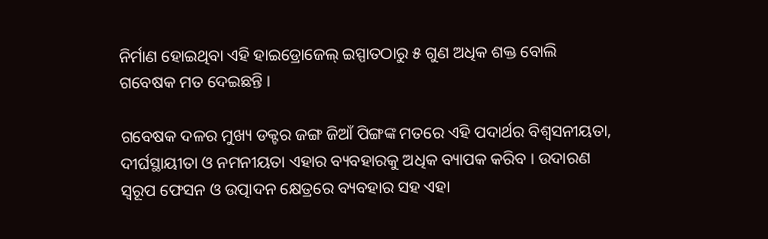ନିର୍ମାଣ ହୋଇଥିବା ଏହି ହାଇଡ୍ରୋଜେଲ୍ ଇସ୍ପାତଠାରୁ ୫ ଗୁଣ ଅଧିକ ଶକ୍ତ ବୋଲି ଗବେଷକ ମତ ଦେଇଛନ୍ତି ।

ଗବେଷକ ଦଳର ମୁଖ୍ୟ ଡକ୍ଟର ଜଙ୍ଗ ଜିଆଁ ପିଙ୍ଗଙ୍କ ମତରେ ଏହି ପଦାର୍ଥର ବିଶ୍ୱସନୀୟତା, ଦୀର୍ଘସ୍ଥାୟୀତା ଓ ନମନୀୟତା ଏହାର ବ୍ୟବହାରକୁ ଅଧିକ ବ୍ୟାପକ କରିବ । ଉଦାରଣ ସ୍ୱରୂପ ଫେସନ ଓ ଉତ୍ପାଦନ କ୍ଷେତ୍ରରେ ବ୍ୟବହାର ସହ ଏହା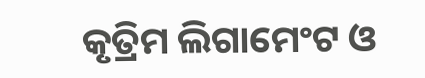କୃତ୍ରିମ ଲିଗାମେଂଟ ଓ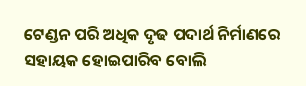ଟେଣ୍ଡନ ପରି ଅଧିକ ଦୃଢ ପଦାର୍ଥ ନିର୍ମାଣରେ ସହାୟକ ହୋଇପାରିବ ବୋଲି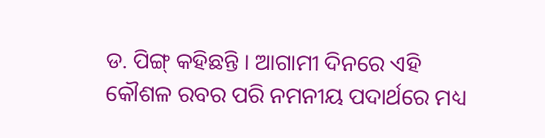ଡ. ପିଙ୍ଗ୍ କହିଛନ୍ତି । ଆଗାମୀ ଦିନରେ ଏହି କୌଶଳ ରବର ପରି ନମନୀୟ ପଦାର୍ଥରେ ମଧ୍ୟ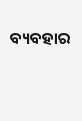ବ୍ୟବହାର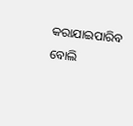କରାଯାଇପାରିବ ବୋଲି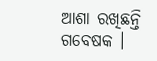ଆଶା ରଖିଛନ୍ତି ଗବେଷକ ।